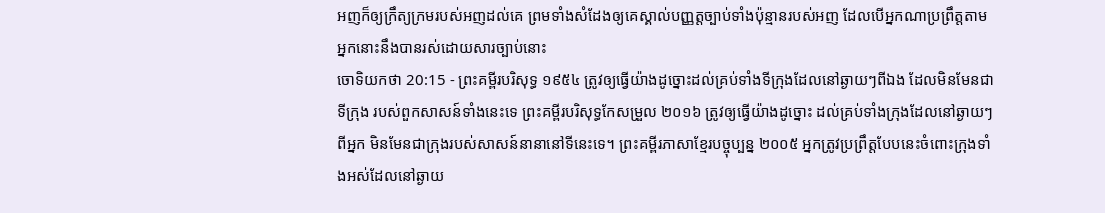អញក៏ឲ្យក្រឹត្យក្រមរបស់អញដល់គេ ព្រមទាំងសំដែងឲ្យគេស្គាល់បញ្ញត្តច្បាប់ទាំងប៉ុន្មានរបស់អញ ដែលបើអ្នកណាប្រព្រឹត្តតាម អ្នកនោះនឹងបានរស់ដោយសារច្បាប់នោះ
ចោទិយកថា 20:15 - ព្រះគម្ពីរបរិសុទ្ធ ១៩៥៤ ត្រូវឲ្យធ្វើយ៉ាងដូច្នោះដល់គ្រប់ទាំងទីក្រុងដែលនៅឆ្ងាយៗពីឯង ដែលមិនមែនជាទីក្រុង របស់ពួកសាសន៍ទាំងនេះទេ ព្រះគម្ពីរបរិសុទ្ធកែសម្រួល ២០១៦ ត្រូវឲ្យធ្វើយ៉ាងដូច្នោះ ដល់គ្រប់ទាំងក្រុងដែលនៅឆ្ងាយៗពីអ្នក មិនមែនជាក្រុងរបស់សាសន៍នានានៅទីនេះទេ។ ព្រះគម្ពីរភាសាខ្មែរបច្ចុប្បន្ន ២០០៥ អ្នកត្រូវប្រព្រឹត្តបែបនេះចំពោះក្រុងទាំងអស់ដែលនៅឆ្ងាយ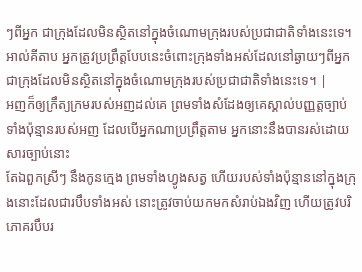ៗពីអ្នក ជាក្រុងដែលមិនស្ថិតនៅក្នុងចំណោមក្រុងរបស់ប្រជាជាតិទាំងនេះទេ។ អាល់គីតាប អ្នកត្រូវប្រព្រឹត្តបែបនេះចំពោះក្រុងទាំងអស់ដែលនៅឆ្ងាយៗពីអ្នក ជាក្រុងដែលមិនស្ថិតនៅក្នុងចំណោមក្រុងរបស់ប្រជាជាតិទាំងនេះទេ។ |
អញក៏ឲ្យក្រឹត្យក្រមរបស់អញដល់គេ ព្រមទាំងសំដែងឲ្យគេស្គាល់បញ្ញត្តច្បាប់ទាំងប៉ុន្មានរបស់អញ ដែលបើអ្នកណាប្រព្រឹត្តតាម អ្នកនោះនឹងបានរស់ដោយសារច្បាប់នោះ
តែឯពួកស្រីៗ នឹងកូនក្មេង ព្រមទាំងហ្វូងសត្វ ហើយរបស់ទាំងប៉ុន្មាននៅក្នុងក្រុងនោះដែលជារបឹបទាំងអស់ នោះត្រូវចាប់យកមកសំរាប់ឯងវិញ ហើយត្រូវបរិភោគរបឹបរ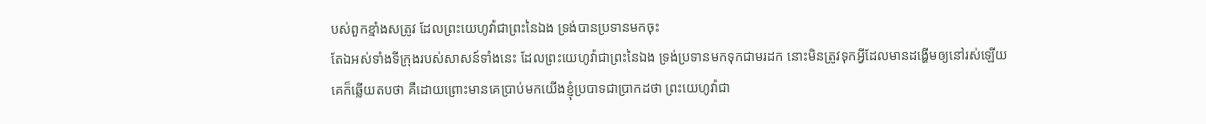បស់ពួកខ្មាំងសត្រូវ ដែលព្រះយេហូវ៉ាជាព្រះនៃឯង ទ្រង់បានប្រទានមកចុះ
តែឯអស់ទាំងទីក្រុងរបស់សាសន៍ទាំងនេះ ដែលព្រះយេហូវ៉ាជាព្រះនៃឯង ទ្រង់ប្រទានមកទុកជាមរដក នោះមិនត្រូវទុកអ្វីដែលមានដង្ហើមឲ្យនៅរស់ឡើយ
គេក៏ឆ្លើយតបថា គឺដោយព្រោះមានគេប្រាប់មកយើងខ្ញុំប្របាទជាប្រាកដថា ព្រះយេហូវ៉ាជា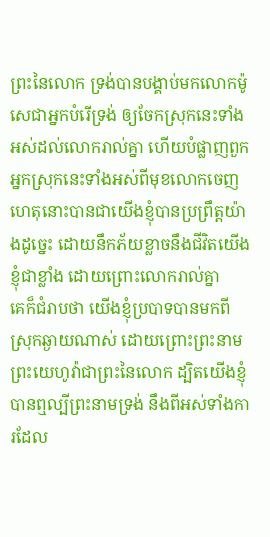ព្រះនៃលោក ទ្រង់បានបង្គាប់មកលោកម៉ូសេជាអ្នកបំរើទ្រង់ ឲ្យចែកស្រុកនេះទាំងអស់ដល់លោករាល់គ្នា ហើយបំផ្លាញពួកអ្នកស្រុកនេះទាំងអស់ពីមុខលោកចេញ ហេតុនោះបានជាយើងខ្ញុំបានប្រព្រឹត្តយ៉ាងដូច្នេះ ដោយនឹកភ័យខ្លាចនឹងជីវិតយើងខ្ញុំជាខ្លាំង ដោយព្រោះលោករាល់គ្នា
គេក៏ជំរាបថា យើងខ្ញុំប្របាទបានមកពីស្រុកឆ្ងាយណាស់ ដោយព្រោះព្រះនាមព្រះយេហូវ៉ាជាព្រះនៃលោក ដ្បិតយើងខ្ញុំបានឮល្បីព្រះនាមទ្រង់ នឹងពីអស់ទាំងការដែល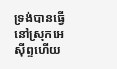ទ្រង់បានធ្វើនៅស្រុកអេស៊ីព្ទហើយ